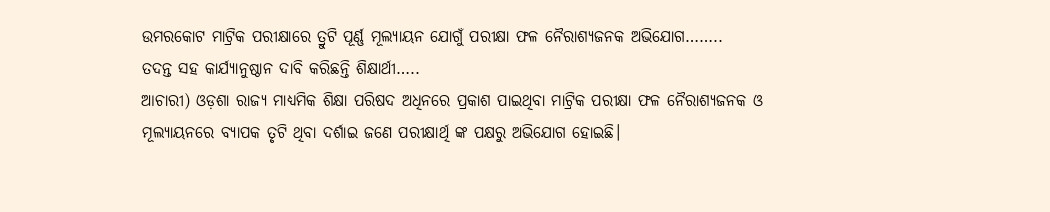ଉମରକୋଟ ମାଟ୍ରିକ ପରୀକ୍ଷାରେ ତ୍ରୁଟି ପୂର୍ଣ୍ଣ ମୂଲ୍ୟାୟନ ଯୋଗୁଁ ପରୀକ୍ଷା ଫଳ ନୈରାଶ୍ୟଜନକ ଅଭିଯୋଗ……..
ତଦନ୍ତ ସହ କାର୍ଯ୍ୟାନୁଷ୍ଠାନ ଦାବି କରିଛନ୍ତି ଶିକ୍ଷାର୍ଥୀ…..
ଆଚାରୀ) ଓଡ଼ଶା ରାଜ୍ୟ ମାଧ୍ୟମିକ ଶିକ୍ଷା ପରିଷଦ ଅଧିନରେ ପ୍ରକାଶ ପାଇଥିବା ମାଟ୍ରିକ ପରୀକ୍ଷା ଫଳ ନୈରାଶ୍ୟଜନକ ଓ ମୂଲ୍ୟାୟନରେ ବ୍ୟାପକ ତୃଟି ଥିବା ଦର୍ଶାଇ ଜଣେ ପରୀକ୍ଷାର୍ଥି ଙ୍କ ପକ୍ଷରୁ ଅଭିଯୋଗ ହୋଇଛି।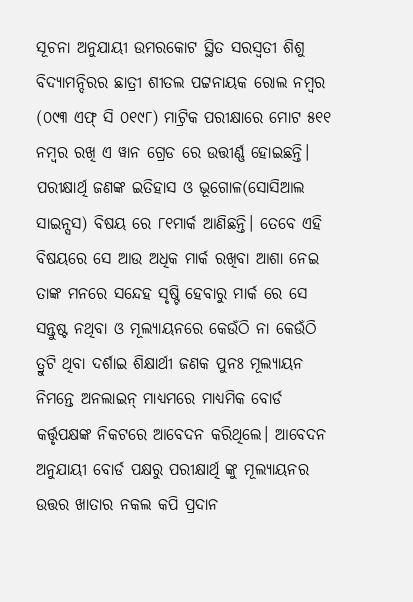ସୂଚନା ଅନୁଯାୟୀ ଉମରକୋଟ ସ୍ଥିତ ସରସ୍ବତୀ ଶିଶୁ ବିଦ୍ୟାମନ୍ଦିରର ଛାତ୍ରୀ ଶୀତଲ ପଟ୍ଟନାୟକ ରୋଲ ନମ୍ବର (୦୯୩ ଏଫ୍ ସି ୦୧୯୮) ମାଟ୍ରିକ ପରୀକ୍ଷାରେ ମୋଟ ୫୧୧ ନମ୍ବର ରଖି ଏ ୱାନ ଗ୍ରେଡ ରେ ଉତ୍ତୀର୍ଣ୍ଣ ହୋଇଛନ୍ତି। ପରୀକ୍ଷାର୍ଥି ଜଣଙ୍କ ଇତିହାସ ଓ ଭୂଗୋଳ(ସୋସିଆଲ ସାଇନ୍ସସ) ବିଷୟ ରେ ୮୧ମାର୍କ ଆଣିଛନ୍ତି। ତେବେ ଏହି ବିଷୟରେ ସେ ଆଉ ଅଧିକ ମାର୍କ ରଖିବା ଆଶା ନେଇ ତାଙ୍କ ମନରେ ସନ୍ଦେହ ସୃଷ୍ଟି ହେବାରୁ ମାର୍କ ରେ ସେ ସନ୍ତୁଷ୍ଟ ନଥିବା ଓ ମୂଲ୍ୟାୟନରେ କେଉଁଠି ନା କେଉଁଠି ତ୍ରୁଟି ଥିବା ଦର୍ଶାଇ ଶିକ୍ଷାର୍ଥୀ ଜଣକ ପୁନଃ ମୂଲ୍ୟାୟନ ନିମନ୍ତେ ଅନଲାଇନ୍ ମାଧ୍ୟମରେ ମାଧ୍ୟମିକ ବୋର୍ଡ କର୍ତ୍ତୃପକ୍ଷଙ୍କ ନିକଟରେ ଆବେଦନ କରିଥିଲେ। ଆବେଦନ ଅନୁଯାୟୀ ବୋର୍ଡ ପକ୍ଷରୁ ପରୀକ୍ଷାର୍ଥି ଙ୍କୁ ମୂଲ୍ୟାୟନର ଉତ୍ତର ଖାତାର ନକଲ କପି ପ୍ରଦାନ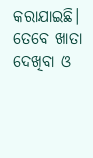କରାଯାଇଛି। ତେବେ ଖାତା ଦେଖିବା ଓ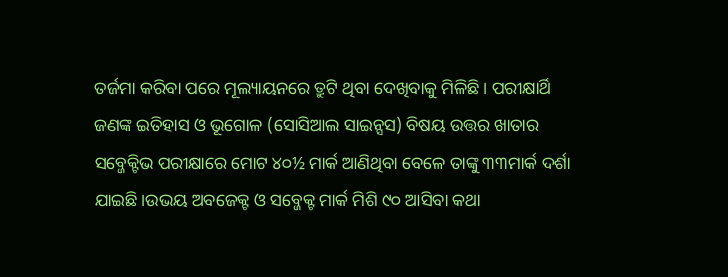ତର୍ଜମା କରିବା ପରେ ମୂଲ୍ୟାୟନରେ ତ୍ରୁଟି ଥିବା ଦେଖିବାକୁ ମିଳିଛି। ପରୀକ୍ଷାର୍ଥି ଜଣଙ୍କ ଇତିହାସ ଓ ଭୂଗୋଳ (ସୋସିଆଲ ସାଇନ୍ସସ) ବିଷୟ ଉତ୍ତର ଖାତାର ସବ୍ଜେକ୍ଟିଭ ପରୀକ୍ଷାରେ ମୋଟ ୪୦½ ମାର୍କ ଆଣିଥିବା ବେଳେ ତାଙ୍କୁ ୩୩ମାର୍କ ଦର୍ଶା ଯାଇଛି।ଉଭୟ ଅବଜେକ୍ଟ ଓ ସବ୍ଜେକ୍ଟ ମାର୍କ ମିଶି ୯୦ ଆସିବା କଥା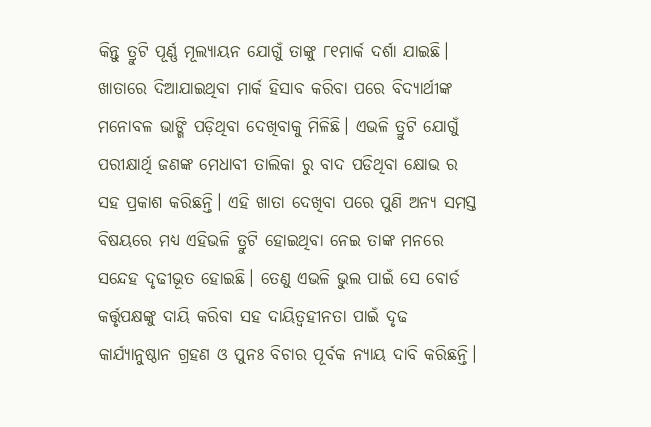କିନ୍ତୁ ତ୍ରୁଟି ପୂର୍ଣ୍ଣ ମୂଲ୍ୟାୟନ ଯୋଗୁଁ ତାଙ୍କୁ ୮୧ମାର୍କ ଦର୍ଶା ଯାଇଛି। ଖାତାରେ ଦିଆଯାଇଥିବା ମାର୍କ ହିସାବ କରିବା ପରେ ବିଦ୍ୟାର୍ଥୀଙ୍କ ମନୋବଳ ଭାଙ୍ଗି ପଡ଼ିଥିବା ଦେଖିବାକୁ ମିଳିଛି। ଏଭଳି ତ୍ରୁଟି ଯୋଗୁଁ ପରୀକ୍ଷାର୍ଥି ଜଣଙ୍କ ମେଧାବୀ ତାଲିକା ରୁ ବାଦ ପଡିଥିବା କ୍ଷୋଭ ର ସହ ପ୍ରକାଶ କରିଛନ୍ତି। ଏହି ଖାତା ଦେଖିବା ପରେ ପୁଣି ଅନ୍ୟ ସମସ୍ତ ବିଷୟରେ ମଧ୍ୟ ଏହିଭଳି ତ୍ରୁଟି ହୋଇଥିବା ନେଇ ତାଙ୍କ ମନରେ ସନ୍ଦେହ ଦୃଢୀଭୂତ ହୋଇଛି। ତେଣୁ ଏଭଳି ଭୁଲ ପାଇଁ ସେ ବୋର୍ଡ କର୍ତ୍ତୃପକ୍ଷଙ୍କୁ ଦାୟି କରିବା ସହ ଦାୟିତ୍ଵହୀନତା ପାଇଁ ଦୃଢ କାର୍ଯ୍ୟାନୁଷ୍ଠାନ ଗ୍ରହଣ ଓ ପୁନଃ ବିଚାର ପୂର୍ବକ ନ୍ୟାୟ ଦାବି କରିଛନ୍ତି।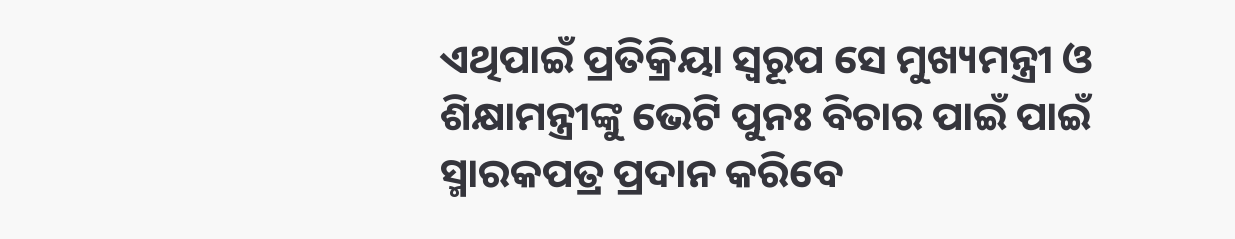ଏଥିପାଇଁ ପ୍ରତିକ୍ରିୟା ସ୍ଵରୂପ ସେ ମୁଖ୍ୟମନ୍ତ୍ରୀ ଓ ଶିକ୍ଷାମନ୍ତ୍ରୀଙ୍କୁ ଭେଟି ପୁନଃ ବିଚାର ପାଇଁ ପାଇଁ ସ୍ମାରକପତ୍ର ପ୍ରଦାନ କରିବେ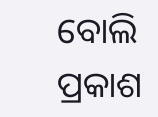ବୋଲି ପ୍ରକାଶ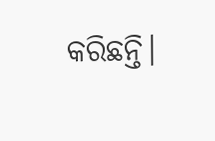କରିଛନ୍ତି।